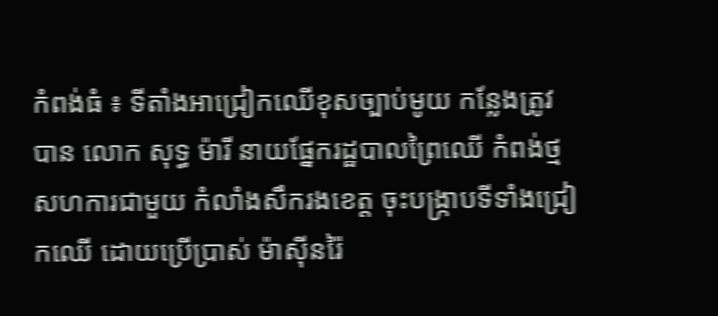កំពង់ធំ ៖ ទីតាំងអាជ្រៀកឈើខុសច្បាប់មូយ កន្លែងត្រូវបាន លោក សុទ្ធ ម៉ារី នាយផ្នែករដ្ឋបាលព្រៃឈើ កំពង់ថ្ម សហការជាមួយ កំលាំងសឹករងខេត្ត ចុះបង្ក្រាបទីទាំងជ្រៀកឈើ ដោយប្រើប្រាស់ ម៉ាស៊ីនរ៉ៃ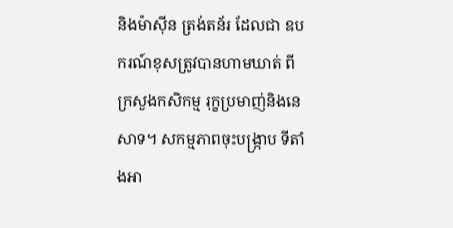និងម៉ាស៊ីន ត្រង់តន័រ ដែលជា ឧបករណ៍ខុសត្រូវបានហាមឃាត់ ពី
ក្រសួងកសិកម្ម រុក្ខប្រមាញ់និងនេសាទ។ សកម្មភាពចុះបង្ក្រាប ទីតាំងអា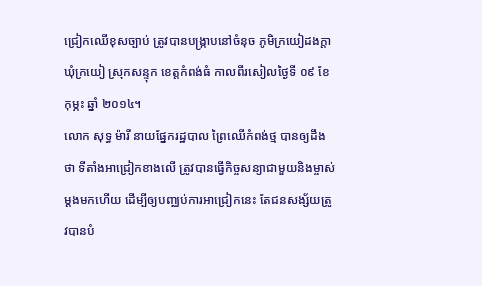ជ្រៀកឈើខុសច្បាប់ ត្រូវបានបង្ក្រាបនៅចំនុច ភូមិក្រយៀដងក្តា ឃុំក្រយៀ ស្រុកសន្ទុក ខេត្តកំពង់ធំ កាលពីរសៀលថ្ងៃទី ០៩ ខែ កុម្ភះ ឆ្នាំ ២០១៤។
លោក សុទ្ធ ម៉ារី នាយផ្នែករដ្ឋបាល ព្រៃឈើកំពង់ថ្ម បានឲ្យដឹងថា ទីតាំងអាជ្រៀកខាងលើ ត្រូវបានធ្វើកិច្ចសន្យាជាមួយនិងម្ចាស់ ម្តងមកហើយ ដើម្បីឲ្យបញ្ឈប់ការអាជ្រៀកនេះ តែជនសង្ស័យត្រូវបានបំ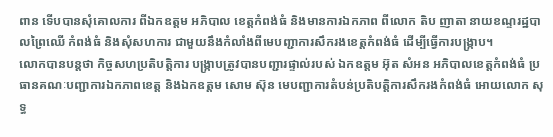ពាន ទើបបានសុំគោលការ ពីឯកឧត្តម អភិបាល ខេត្តកំពង់ធំ និងមានការឯកភាព ពីលោក តិប ញាតា នាយខណ្ទរដ្ឋបាលព្រៃឈើ កំពង់ធំ និងសុំសហការ ជាមួយនឹងកំលាំងពីមេបញ្ជាការសឹករងខេត្តកំពង់ធំ ដើម្បីធ្វើការបង្ក្រាប។
លោកបានបន្តថា កិច្ចសហប្រតិបត្តិការ បង្ក្រាបត្រូវបានបញ្ជារផ្ទាល់របស់ ឯកឧត្តម អ៊ុត សំអន អភិបាលខេត្តកំពង់ធំ ប្រធានគណៈបញ្ជាការឯកភាពខេត្ត និងឯកឧត្តម សោម ស៊ុន មេបញ្ជាការតំបន់ប្រតិបត្តិការសឹករងកំពង់ធំ អោយលោក សុទ្ធ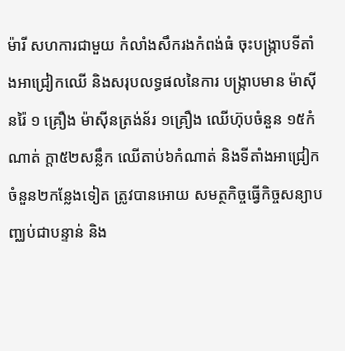ម៉ារី សហការជាមួយ កំលាំងសឹករងកំពង់ធំ ចុះបង្ក្រាបទីតាំងអាជ្រៀកឈើ និងសរុបលទ្ធផលនៃការ បង្ក្រាបមាន ម៉ាស៊ីនរ៉ៃ ១ គ្រឿង ម៉ាស៊ីនត្រង់ន័រ ១គ្រឿង ឈើហ៊ុបចំនួន ១៥កំណាត់ ក្តា៥២សន្លឹក ឈើតាប់៦កំណាត់ និងទីតាំងអាជ្រៀកចំនួន២កន្លែងទៀត ត្រូវបានអោយ សមត្ថកិច្ចធ្វើកិច្ចសន្យាបញ្ឈប់ជាបន្ទាន់ និង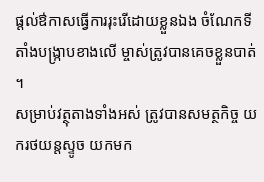ផ្តល់ឳកាសធ្វើការរុះរើដោយខ្លួនឯង ចំណែកទីតាំងបង្ក្រាបខាងលើ ម្ចាស់ត្រូវបានគេចខ្លួនបាត់ ។
សម្រាប់វត្ថុតាងទាំងអស់ ត្រូវបានសមត្ថកិច្ច យករថយន្តស្ទូច យកមក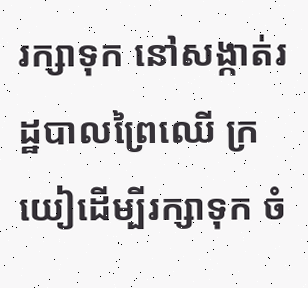រក្សាទុក នៅសង្កាត់រដ្ឋបាលព្រៃឈើ ក្រយៀដើម្បីរក្សាទុក ចំ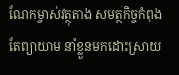ណែកម្ចាស់វត្ថុតាង សមត្ថកិច្ចកំពុងតែព្យាយាម នាំខ្លួនមកដោះស្រាយ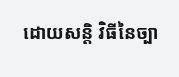ដោយសន្តិ វិធីនៃច្បា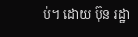ប់។ ដោយ ប៊ុន រដ្ឋា